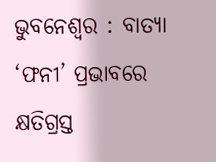ଭୁବନେଶ୍ୱର : ବାତ୍ୟା ‘ଫନୀ’ ପ୍ରଭାବରେ କ୍ଷତିଗ୍ରସ୍ତ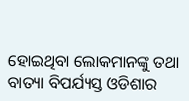ହୋଇଥିବା ଲୋକମାନଙ୍କୁ ତଥା ବାତ୍ୟା ବିପର୍ଯ୍ୟସ୍ତ ଓଡିଶାର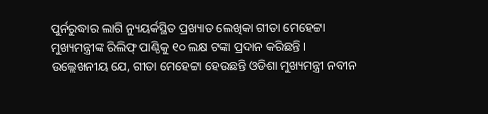ପୁର୍ନରୁଦ୍ଧାର ଲାଗି ନ୍ୟୁୟର୍କସ୍ଥିତ ପ୍ରଖ୍ୟାତ ଲେଖିକା ଗୀତା ମେହେଟ୍ଟା
ମୁଖ୍ୟମନ୍ତ୍ରୀଙ୍କ ରିଲିଫ୍ ପାଣ୍ଠିକୁ ୧୦ ଲକ୍ଷ ଟଙ୍କା ପ୍ରଦାନ କରିଛନ୍ତି ।
ଉଲ୍ଲେଖନୀୟ ଯେ, ଗୀତା ମେହେଟ୍ଟା ହେଉଛନ୍ତି ଓଡିଶା ମୁଖ୍ୟମନ୍ତ୍ରୀ ନବୀନ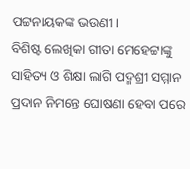ପଟ୍ଟନାୟକଙ୍କ ଭଉଣୀ।
ବିଶିଷ୍ଟ ଲେଖିକା ଗୀତା ମେହେଟ୍ଟାଙ୍କୁ ସାହିତ୍ୟ ଓ ଶିକ୍ଷା ଲାଗି ପଦ୍ମଶ୍ରୀ ସମ୍ମାନ ପ୍ରଦାନ ନିମନ୍ତେ ଘୋଷଣା ହେବା ପରେ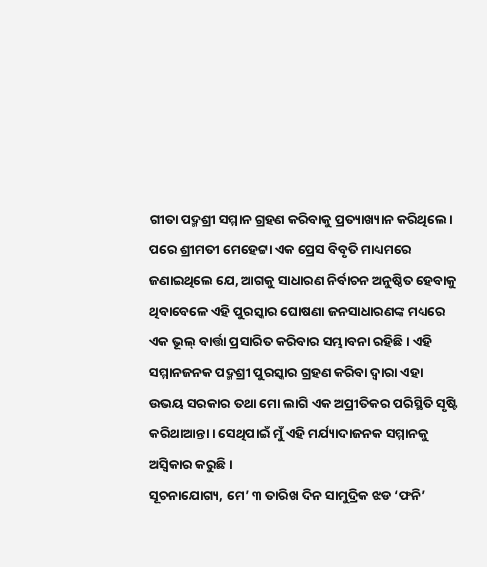ଗୀତା ପଦ୍ମଶ୍ରୀ ସମ୍ମାନ ଗ୍ରହଣ କରିବାକୁ ପ୍ରତ୍ୟାଖ୍ୟାନ କରିଥିଲେ।
ପରେ ଶ୍ରୀମତୀ ମେହେଟ୍ଟା ଏକ ପ୍ରେସ ବିବୃତି ମାଧ୍ୟମରେ ଜଣାଇଥିଲେ ଯେ, ଆଗକୁ ସାଧାରଣ ନିର୍ବାଚନ ଅନୁଷ୍ଠିତ ହେବାକୁ ଥିବାବେଳେ ଏହି ପୁରସ୍କାର ଘୋଷଣା ଜନସାଧାରଣଙ୍କ ମଧ୍ୟରେ ଏକ ଭୂଲ୍ ବାର୍ତ୍ତା ପ୍ରସାରିତ କରିବାର ସମ୍ଭାବନା ରହିଛି । ଏହି ସମ୍ମାନଜନକ ପଦ୍ମଶ୍ରୀ ପୁରସ୍କାର ଗ୍ରହଣ କରିବା ଦ୍ୱାରା ଏହା ଉଭୟ ସରକାର ତଥା ମୋ ଲାଗି ଏକ ଅପ୍ରୀତିକର ପରିସ୍ଥିତି ସୃଷ୍ଟି କରିଥାଆନ୍ତା। ସେଥିପାଇଁ ମୁଁ ଏହି ମର୍ଯ୍ୟାଦାଜନକ ସମ୍ମାନକୁ ଅସ୍ୱିକାର କରୁଛି ।
ସୂଚନାଯୋଗ୍ୟ, ମେ’ ୩ ତାରିଖ ଦିନ ସାମୁଦ୍ରିକ ଝଡ ‘ଫନି’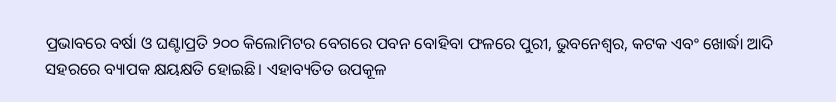ପ୍ରଭାବରେ ବର୍ଷା ଓ ଘଣ୍ଟାପ୍ରତି ୨୦୦ କିଲୋମିଟର ବେଗରେ ପବନ ବୋହିବା ଫଳରେ ପୁରୀ, ଭୁବନେଶ୍ୱର, କଟକ ଏବଂ ଖୋର୍ଦ୍ଧା ଆଦି ସହରରେ ବ୍ୟାପକ କ୍ଷୟକ୍ଷତି ହୋଇଛି। ଏହାବ୍ୟତିତ ଉପକୂଳ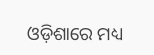ଓଡ଼ିଶାରେ ମଧ୍ୟ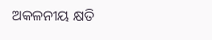ଅକଳନୀୟ କ୍ଷତି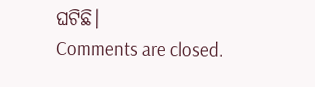ଘଟିଛି।
Comments are closed.